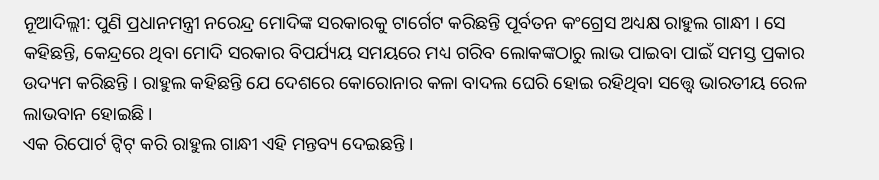ନୂଆଦିଲ୍ଲୀ: ପୁଣି ପ୍ରଧାନମନ୍ତ୍ରୀ ନରେନ୍ଦ୍ର ମୋଦିଙ୍କ ସରକାରକୁ ଟାର୍ଗେଟ କରିଛନ୍ତି ପୂର୍ବତନ କଂଗ୍ରେସ ଅଧ୍ୟକ୍ଷ ରାହୁଲ ଗାନ୍ଧୀ । ସେ କହିଛନ୍ତି, କେନ୍ଦ୍ରରେ ଥିବା ମୋଦି ସରକାର ବିପର୍ଯ୍ୟୟ ସମୟରେ ମଧ୍ୟ ଗରିବ ଲୋକଙ୍କଠାରୁ ଲାଭ ପାଇବା ପାଇଁ ସମସ୍ତ ପ୍ରକାର ଉଦ୍ୟମ କରିଛନ୍ତି । ରାହୁଲ କହିଛନ୍ତି ଯେ ଦେଶରେ କୋରୋନାର କଳା ବାଦଲ ଘେରି ହୋଇ ରହିଥିବା ସତ୍ତ୍ବେ ଭାରତୀୟ ରେଳ ଲାଭବାନ ହୋଇଛି ।
ଏକ ରିପୋର୍ଟ ଟ୍ବିଟ୍ କରି ରାହୁଲ ଗାନ୍ଧୀ ଏହି ମନ୍ତବ୍ୟ ଦେଇଛନ୍ତି ।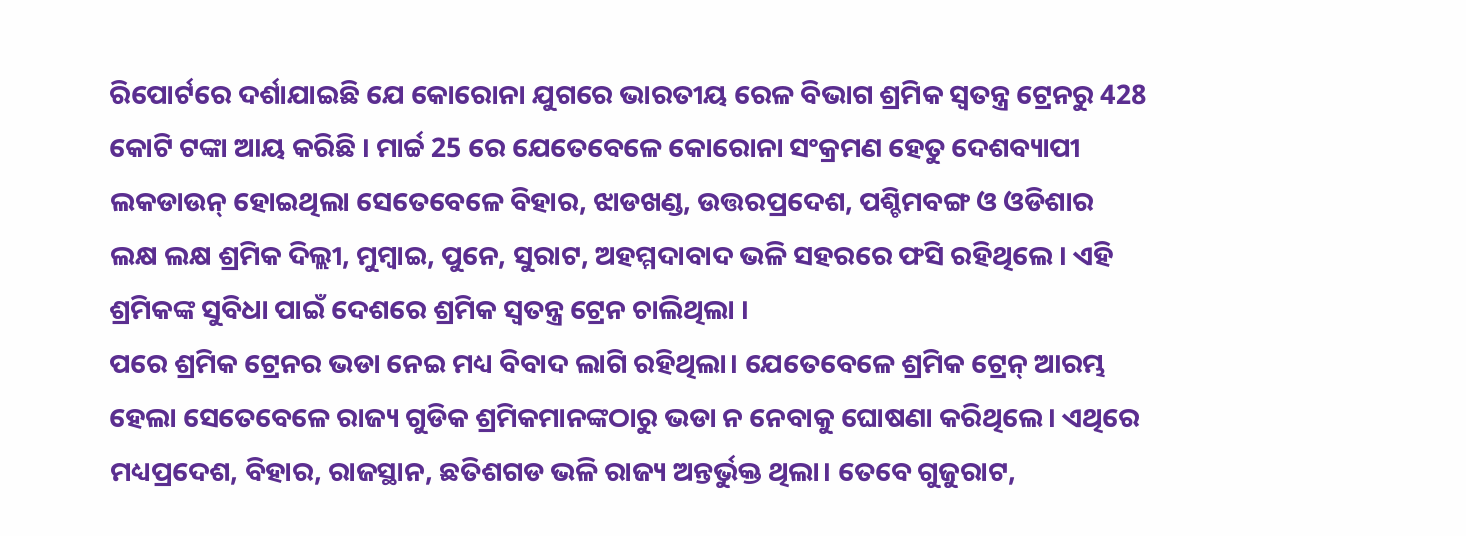ରିପୋର୍ଟରେ ଦର୍ଶାଯାଇଛି ଯେ କୋରୋନା ଯୁଗରେ ଭାରତୀୟ ରେଳ ବିଭାଗ ଶ୍ରମିକ ସ୍ବତନ୍ତ୍ର ଟ୍ରେନରୁ 428 କୋଟି ଟଙ୍କା ଆୟ କରିଛି । ମାର୍ଚ୍ଚ 25 ରେ ଯେତେବେଳେ କୋରୋନା ସଂକ୍ରମଣ ହେତୁ ଦେଶବ୍ୟାପୀ ଲକଡାଉନ୍ ହୋଇଥିଲା ସେତେବେଳେ ବିହାର, ଝାଡଖଣ୍ଡ, ଉତ୍ତରପ୍ରଦେଶ, ପଶ୍ଚିମବଙ୍ଗ ଓ ଓଡିଶାର ଲକ୍ଷ ଲକ୍ଷ ଶ୍ରମିକ ଦିଲ୍ଲୀ, ମୁମ୍ବାଇ, ପୁନେ, ସୁରାଟ, ଅହମ୍ମଦାବାଦ ଭଳି ସହରରେ ଫସି ରହିଥିଲେ । ଏହି ଶ୍ରମିକଙ୍କ ସୁବିଧା ପାଇଁ ଦେଶରେ ଶ୍ରମିକ ସ୍ବତନ୍ତ୍ର ଟ୍ରେନ ଚାଲିଥିଲା ।
ପରେ ଶ୍ରମିକ ଟ୍ରେନର ଭଡା ନେଇ ମଧ୍ୟ ବିବାଦ ଲାଗି ରହିଥିଲା। ଯେତେବେଳେ ଶ୍ରମିକ ଟ୍ରେନ୍ ଆରମ୍ଭ ହେଲା ସେତେବେଳେ ରାଜ୍ୟ ଗୁଡିକ ଶ୍ରମିକମାନଙ୍କଠାରୁ ଭଡା ନ ନେବାକୁ ଘୋଷଣା କରିଥିଲେ। ଏଥିରେ ମଧ୍ୟପ୍ରଦେଶ, ବିହାର, ରାଜସ୍ଥାନ, ଛତିଶଗଡ ଭଳି ରାଜ୍ୟ ଅନ୍ତର୍ଭୁକ୍ତ ଥିଲା। ତେବେ ଗୁଜୁରାଟ,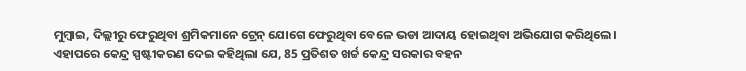ମୁମ୍ବାଇ, ଦିଲ୍ଲୀରୁ ଫେରୁଥିବା ଶ୍ରମିକମାନେ ଟ୍ରେନ୍ ଯୋଗେ ଫେରୁଥିବା ବେଳେ ଭଡା ଆଦାୟ ହୋଇଥିବା ଅଭିଯୋଗ କରିଥିଲେ।
ଏହାପରେ କେନ୍ଦ୍ର ସ୍ପଷ୍ଟୀକରଣ ଦେଇ କହିଥିଲା ଯେ, 85 ପ୍ରତିଶତ ଖର୍ଚ୍ଚ କେନ୍ଦ୍ର ସରକାର ବହନ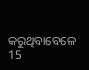କରୁଥିବାବେଳେ 15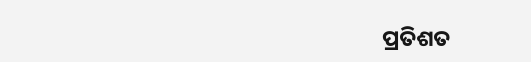ପ୍ରତିଶତ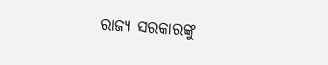ରାଜ୍ୟ ସରକାରଙ୍କୁ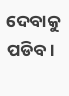ଦେବାକୁ ପଡିବ।